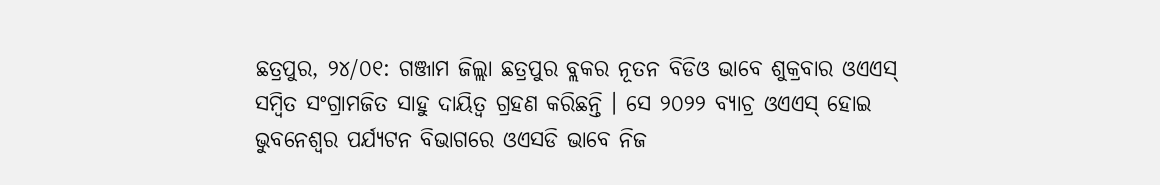ଛତ୍ରପୁର, ୨୪/୦୧: ଗଞ୍ଜାମ ଜିଲ୍ଲା ଛତ୍ରପୁର ବ୍ଲକର ନୂତନ ବିଡିଓ ଭାବେ ଶୁକ୍ରବାର ଓଏଏସ୍ ସମ୍ୱିତ ସଂଗ୍ରାମଜିତ ସାହୁ ଦାୟିତ୍ୱ ଗ୍ରହଣ କରିଛନ୍ତି । ସେ ୨୦୨୨ ବ୍ୟାଚ୍ର ଓଏଏସ୍ ହୋଇ ଭୁବନେଶ୍ୱର ପର୍ଯ୍ୟଟନ ବିଭାଗରେ ଓଏସଡି ଭାବେ ନିଜ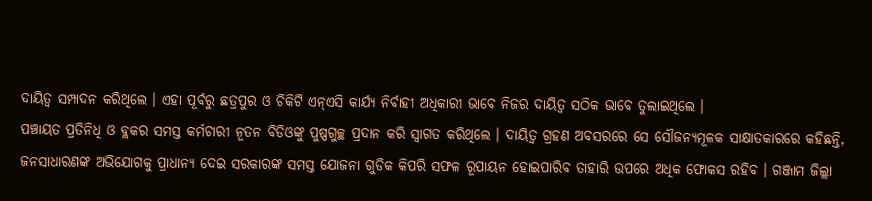ଦାୟିତ୍ୱ ସମ୍ପାଦନ କରିଥିଲେ । ଏହା ପୂର୍ବରୁ ଛତ୍ରପୁର ଓ ଚିକିଟି ଏନ୍ଏସି କାର୍ଯ୍ୟ ନିର୍ବାହୀ ଅଧିକାରୀ ଭାବେ ନିଜର ଦାୟିତ୍ୱ ସଠିକ ଭାବେ ତୁଲାଇଥିଲେ ।
ପଞ୍ଚାୟତ ପ୍ରତିନିଧି ଓ ବ୍ଲକର ସମସ୍ତ କର୍ମଚାରୀ ନୂତନ ବିଡିଓଙ୍କୁ ପୁଷ୍ପଗୁଚ୍ଛ ପ୍ରଦାନ କରି ସ୍ୱାଗତ କରିଥିଲେ । ଦାୟିତ୍ୱ ଗ୍ରହଣ ଅବସରରେ ସେ ସୌଜନ୍ୟମୂଳକ ସାକ୍ଷାତକାରରେ କହିଛନ୍ତି, ଜନସାଧାରଣଙ୍କ ଅଭିଯୋଗକୁ ପ୍ରାଧାନ୍ୟ ଦେଇ ସରକାରଙ୍କ ସମସ୍ତ ଯୋଜନା ଗୁଡିକ କିପରି ସଫଳ ରୂପାୟନ ହୋଇପାରିବ ତାହାରି ଉପରେ ଅଧିକ ଫୋକସ ରହିବ । ଗଞ୍ଜାମ ଜିଲ୍ଲା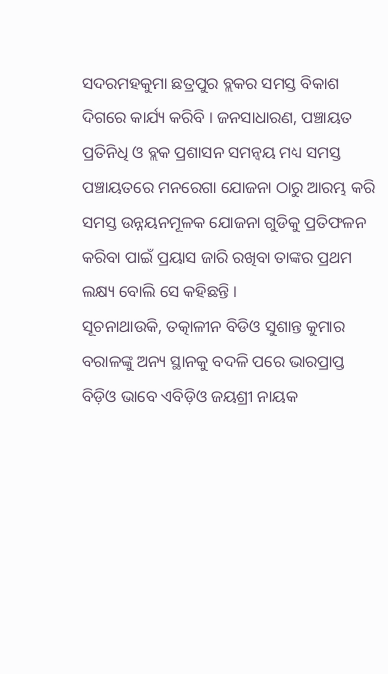ସଦରମହକୁମା ଛତ୍ରପୁର ବ୍ଲକର ସମସ୍ତ ବିକାଶ ଦିଗରେ କାର୍ଯ୍ୟ କରିବି । ଜନସାଧାରଣ, ପଞ୍ଚାୟତ ପ୍ରତିନିଧି ଓ ବ୍ଲକ ପ୍ରଶାସନ ସମନ୍ୱୟ ମଧ୍ୟ ସମସ୍ତ ପଞ୍ଚାୟତରେ ମନରେଗା ଯୋଜନା ଠାରୁ ଆରମ୍ଭ କରି ସମସ୍ତ ଉନ୍ନୟନମୂଳକ ଯୋଜନା ଗୁଡିକୁ ପ୍ରତିଫଳନ କରିବା ପାଇଁ ପ୍ରୟାସ ଜାରି ରଖିବା ତାଙ୍କର ପ୍ରଥମ ଲକ୍ଷ୍ୟ ବୋଲି ସେ କହିଛନ୍ତି ।
ସୂଚନାଥାଉକି, ତତ୍କାଳୀନ ବିଡିଓ ସୁଶାନ୍ତ କୁମାର ବରାଳଙ୍କୁ ଅନ୍ୟ ସ୍ଥାନକୁ ବଦଳି ପରେ ଭାରପ୍ରାପ୍ତ ବିଡ଼ିଓ ଭାବେ ଏବିଡ଼ିଓ ଜୟଶ୍ରୀ ନାୟକ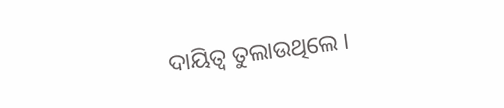ଦାୟିତ୍ୱ ତୁଲାଉଥିଲେ ।